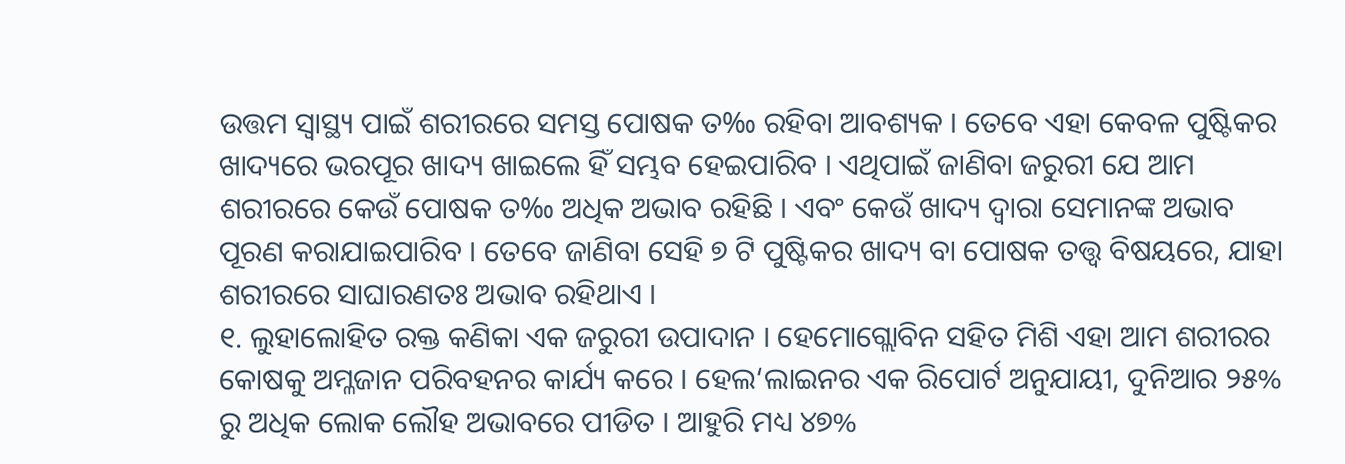ଉତ୍ତମ ସ୍ୱାସ୍ଥ୍ୟ ପାଇଁ ଶରୀରରେ ସମସ୍ତ ପୋଷକ ତ‰ ରହିବା ଆବଶ୍ୟକ । ତେବେ ଏହା କେବଳ ପୁଷ୍ଟିକର ଖାଦ୍ୟରେ ଭରପୂର ଖାଦ୍ୟ ଖାଇଲେ ହିଁ ସମ୍ଭବ ହେଇପାରିବ । ଏଥିପାଇଁ ଜାଣିବା ଜରୁରୀ ଯେ ଆମ ଶରୀରରେ କେଉଁ ପୋଷକ ତ‰ ଅଧିକ ଅଭାବ ରହିଛି । ଏବଂ କେଉଁ ଖାଦ୍ୟ ଦ୍ୱାରା ସେମାନଙ୍କ ଅଭାବ ପୂରଣ କରାଯାଇପାରିବ । ତେବେ ଜାଣିବା ସେହି ୭ ଟି ପୁଷ୍ଟିକର ଖାଦ୍ୟ ବା ପୋଷକ ତତ୍ତ୍ୱ ବିଷୟରେ, ଯାହା ଶରୀରରେ ସାଘାରଣତଃ ଅଭାବ ରହିଥାଏ ।
୧. ଲୁହାଲୋହିତ ରକ୍ତ କଣିକା ଏକ ଜରୁରୀ ଉପାଦାନ । ହେମୋଗ୍ଲୋବିନ ସହିତ ମିଶି ଏହା ଆମ ଶରୀରର କୋଷକୁ ଅମ୍ଳଜାନ ପରିବହନର କାର୍ଯ୍ୟ କରେ । ହେଲ‘ଲାଇନର ଏକ ରିପୋର୍ଟ ଅନୁଯାୟୀ, ଦୁନିଆର ୨୫% ରୁ ଅଧିକ ଲୋକ ଲୌହ ଅଭାବରେ ପୀଡିତ । ଆହୁରି ମଧ୍ୟ ୪୭%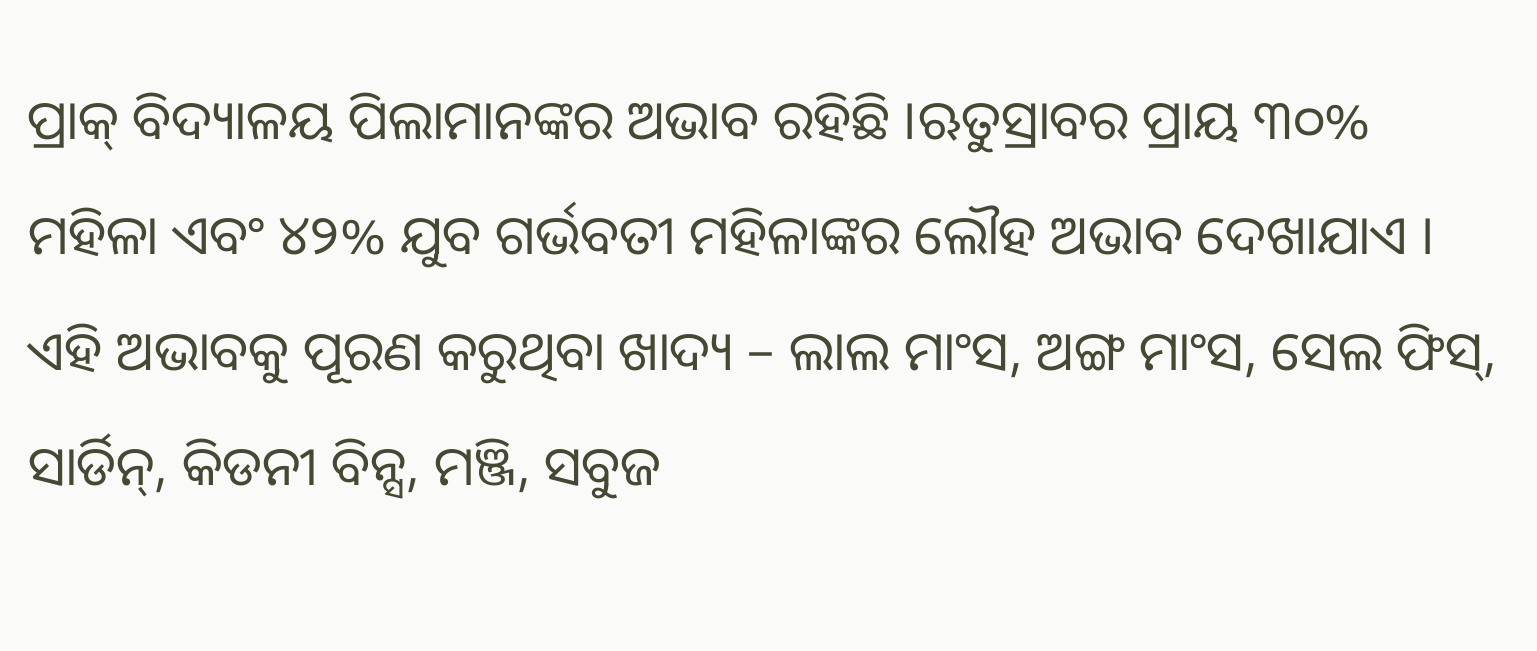ପ୍ରାକ୍ ବିଦ୍ୟାଳୟ ପିଲାମାନଙ୍କର ଅଭାବ ରହିଛି ।ଋତୁସ୍ରାବର ପ୍ରାୟ ୩୦% ମହିଳା ଏବଂ ୪୨% ଯୁବ ଗର୍ଭବତୀ ମହିଳାଙ୍କର ଲୌହ ଅଭାବ ଦେଖାଯାଏ । ଏହି ଅଭାବକୁ ପୂରଣ କରୁଥିବା ଖାଦ୍ୟ – ଲାଲ ମାଂସ, ଅଙ୍ଗ ମାଂସ, ସେଲ ଫିସ୍, ସାର୍ଡିନ୍, କିଡନୀ ବିନ୍ସ, ମଞ୍ଜି, ସବୁଜ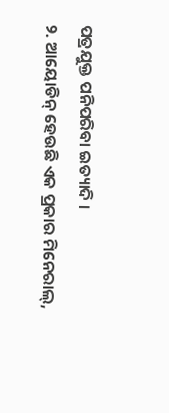ପତ୍ରଯୁକ୍ତ ପନିପରିବା ଇତ୍ୟାଦି ।
୨. ଆୟୋଡିନ୍ ହେଉଛି ଏକ ପ୍ରକାର ମିନେରାଲ୍,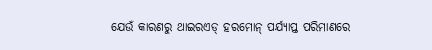ଯେଉଁ କାରଣରୁ ଥାଇରଏଡ୍ ହରମୋନ୍ ପର୍ଯ୍ୟାପ୍ତ ପରିମାଣରେ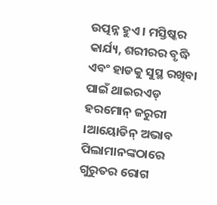ଉତ୍ପନ୍ନ ହୁଏ । ମସ୍ତିଷ୍କର କାର୍ଯ୍ୟ, ଶରୀରର ବୃଦ୍ଧି ଏବଂ ହାଡକୁ ସୁସ୍ଥ ରଖିବା ପାଇଁ ଥାଇରଏଡ୍ ହରମୋନ୍ ଜରୁରୀ ।ଆୟୋଡିନ୍ ଅଭାବ ପିଲାମାନଙ୍କଠାରେ ଗୁରୁତର ରୋଗ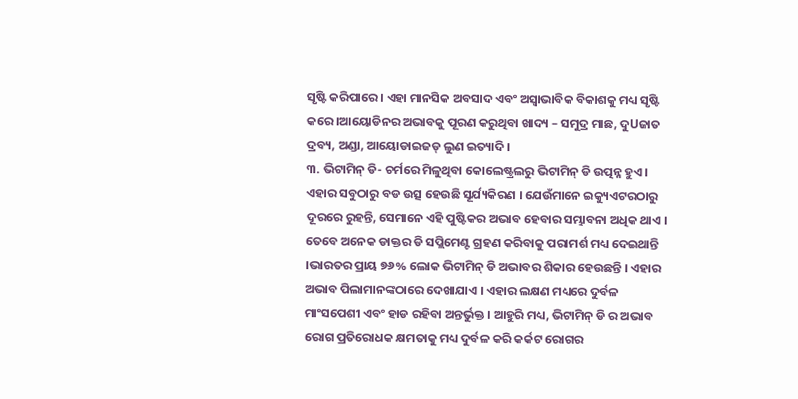ସୃଷ୍ଟି କରିପାରେ । ଏହା ମାନସିକ ଅବସାଦ ଏବଂ ଅସ୍ୱାଭାବିକ ବିକାଶକୁ ମଧ୍ୟ ସୃଷ୍ଟି କରେ ।ଆୟୋଡିନର ଅଭାବକୁ ପୂରଣ କରୁଥିବା ଖାଦ୍ୟ – ସମୁଦ୍ର ମାଛ, ଦୁUଜାତ ଦ୍ରବ୍ୟ, ଅଣ୍ଡା, ଆୟୋଡାଇଜଡ୍ ଲୁଣ ଇତ୍ୟାଦି ।
୩. ଭିଟାମିନ୍ ଡି- ଚର୍ମରେ ମିଳୁଥିବା କୋଲେଷ୍ଟ୍ରଲରୁ ଭିଟାମିନ୍ ଡି ଉତ୍ପନ୍ନ ହୁଏ । ଏହାର ସବୁଠାରୁ ବଡ ଉତ୍ସ ହେଉଛି ସୂର୍ଯ୍ୟକିରଣ । ଯେଉଁମାନେ ଇକ୍ୟୁଏଟରଠାରୁ ଦୂରରେ ରୁହନ୍ତି, ସେମାନେ ଏହି ପୁଷ୍ଟିକର ଅଭାବ ହେବାର ସମ୍ଭାବନା ଅଧିକ ଥାଏ । ତେବେ ଅନେକ ଡାକ୍ତର ଡି ସପ୍ଲିମେଣ୍ଟ ଗ୍ରହଣ କରିବାକୁ ପରାମର୍ଶ ମଧ୍ୟ ଦେଇଥାନ୍ତି ।ଭାରତର ପ୍ରାୟ ୭୬% ଲୋକ ଭିଟାମିନ୍ ଡି ଅଭାବର ଶିକାର ହେଉଛନ୍ତି । ଏହାର ଅଭାବ ପିଲାମାନଙ୍କଠାରେ ଦେଖାଯାଏ । ଏହାର ଲକ୍ଷଣ ମଧ୍ୟରେ ଦୁର୍ବଳ ମାଂସପେଶୀ ଏବଂ ହାଡ ରହିବା ଅନ୍ତର୍ଭୁକ୍ତ । ଆହୁରି ମଧ୍ୟ, ଭିଟାମିନ୍ ଡି ର ଅଭାବ ରୋଗ ପ୍ରତିରୋଧକ କ୍ଷମତାକୁ ମଧ୍ୟ ଦୁର୍ବଳ କରି କର୍କଟ ରୋଗର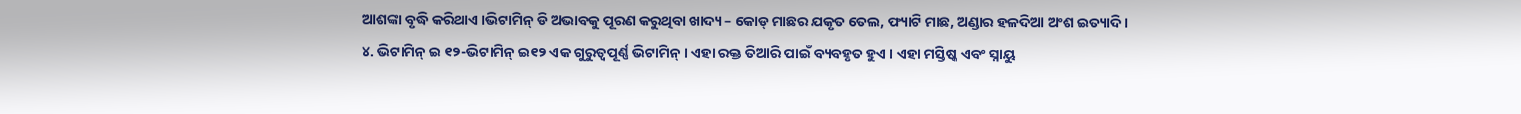ଆଶଙ୍କା ବୃଦ୍ଧି କରିଥାଏ ।ଭିଟାମିନ୍ ଡି ଅଭାବକୁ ପୂରଣ କରୁଥିବା ଖାଦ୍ୟ – କୋଡ୍ ମାଛର ଯକୃତ ତେଲ, ଫ୍ୟାଟି ମାଛ, ଅଣ୍ଡାର ହଳଦିଆ ଅଂଶ ଇତ୍ୟାଦି ।
୪. ଭିଟାମିନ୍ ଇ ୧୨-ଭିଟାମିନ୍ ଇ୧୨ ଏକ ଗୁରୁତ୍ୱପୂର୍ଣ୍ଣ ଭିଟାମିନ୍ । ଏହା ରକ୍ତ ତିଆରି ପାଇଁ ବ୍ୟବହୃତ ହୁଏ । ଏହା ମସ୍ତିଷ୍କ ଏବଂ ସ୍ନାୟୁ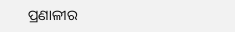ପ୍ରଣାଳୀର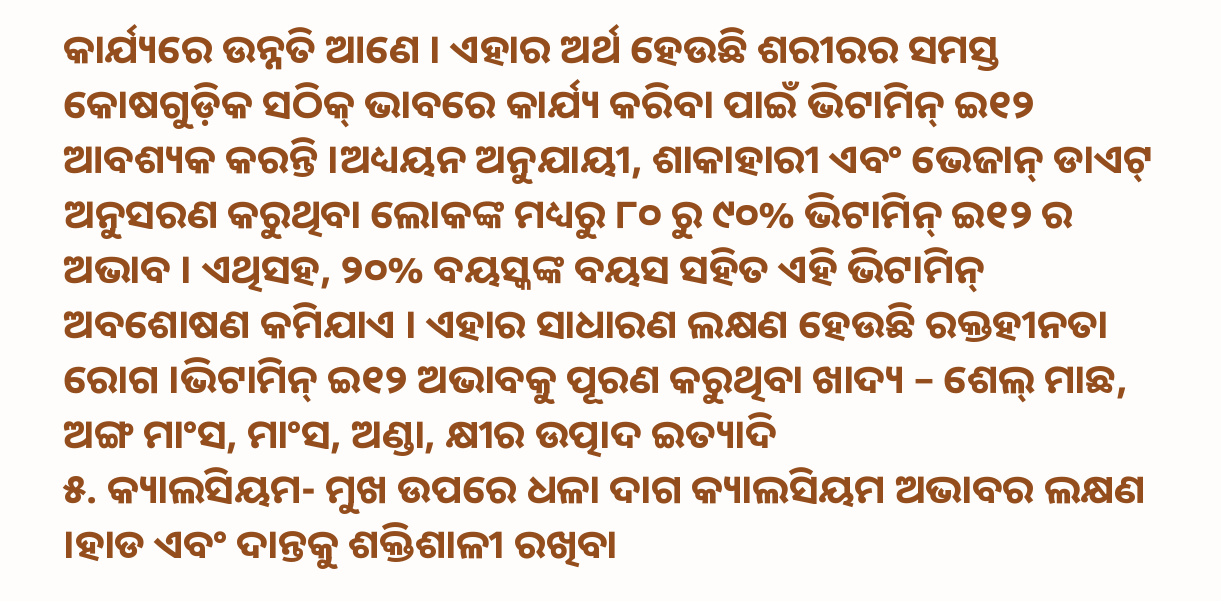କାର୍ଯ୍ୟରେ ଉନ୍ନତି ଆଣେ । ଏହାର ଅର୍ଥ ହେଉଛି ଶରୀରର ସମସ୍ତ କୋଷଗୁଡ଼ିକ ସଠିକ୍ ଭାବରେ କାର୍ଯ୍ୟ କରିବା ପାଇଁ ଭିଟାମିନ୍ ଇ୧୨ ଆବଶ୍ୟକ କରନ୍ତି ।ଅଧ୍ୟୟନ ଅନୁଯାୟୀ, ଶାକାହାରୀ ଏବଂ ଭେଜାନ୍ ଡାଏଟ୍ ଅନୁସରଣ କରୁଥିବା ଲୋକଙ୍କ ମଧ୍ୟରୁ ୮୦ ରୁ ୯୦% ଭିଟାମିନ୍ ଇ୧୨ ର ଅଭାବ । ଏଥିସହ, ୨୦% ବୟସ୍କଙ୍କ ବୟସ ସହିତ ଏହି ଭିଟାମିନ୍ ଅବଶୋଷଣ କମିଯାଏ । ଏହାର ସାଧାରଣ ଲକ୍ଷଣ ହେଉଛି ରକ୍ତହୀନତା ରୋଗ ।ଭିଟାମିନ୍ ଇ୧୨ ଅଭାବକୁ ପୂରଣ କରୁଥିବା ଖାଦ୍ୟ – ଶେଲ୍ ମାଛ, ଅଙ୍ଗ ମାଂସ, ମାଂସ, ଅଣ୍ଡା, କ୍ଷୀର ଉତ୍ପାଦ ଇତ୍ୟାଦି
୫. କ୍ୟାଲସିୟମ- ମୁଖ ଉପରେ ଧଳା ଦାଗ କ୍ୟାଲସିୟମ ଅଭାବର ଲକ୍ଷଣ ।ହାଡ ଏବଂ ଦାନ୍ତକୁ ଶକ୍ତିଶାଳୀ ରଖିବା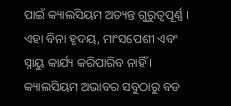ପାଇଁ କ୍ୟାଲସିୟମ ଅତ୍ୟନ୍ତ ଗୁରୁତ୍ୱପୂର୍ଣ୍ଣ । ଏହା ବିନା ହୃଦୟ, ମାଂସପେଶୀ ଏବଂ ସ୍ନାୟୁ କାର୍ଯ୍ୟ କରିପାରିବ ନାହିଁ । କ୍ୟାଲସିୟମ ଅଭାବର ସବୁଠାରୁ ବଡ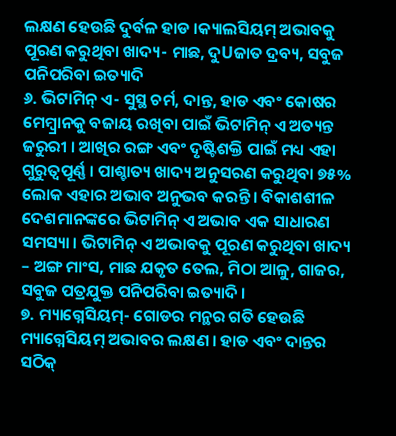ଲକ୍ଷଣ ହେଉଛି ଦୁର୍ବଳ ହାଡ ।କ୍ୟାଲସିୟମ୍ ଅଭାବକୁ ପୂରଣ କରୁଥିବା ଖାଦ୍ୟ- ମାଛ, ଦୁUଜାତ ଦ୍ରବ୍ୟ, ସବୁଜ ପନିପରିବା ଇତ୍ୟାଦି
୬. ଭିଟାମିନ୍ ଏ- ସୁସ୍ଥ ଚର୍ମ, ଦାନ୍ତ, ହାଡ ଏବଂ କୋଷର ମେମ୍ବ୍ରାନକୁ ବଜାୟ ରଖିବା ପାଇଁ ଭିଟାମିନ୍ ଏ ଅତ୍ୟନ୍ତ ଜରୁରୀ । ଆଖିର ରଙ୍ଗ ଏବଂ ଦୃଷ୍ଟିଶକ୍ତି ପାଇଁ ମଧ୍ୟ ଏହା ଗୁରୁତ୍ୱପୂର୍ଣ୍ଣ । ପାଶ୍ଚାତ୍ୟ ଖାଦ୍ୟ ଅନୁସରଣ କରୁଥିବା ୭୫% ଲୋକ ଏହାର ଅଭାବ ଅନୁଭବ କରନ୍ତି । ବିକାଶଶୀଳ ଦେଶମାନଙ୍କରେ ଭିଟାମିନ୍ ଏ ଅଭାବ ଏକ ସାଧାରଣ ସମସ୍ୟା । ଭିଟାମିନ୍ ଏ ଅଭାବକୁ ପୂରଣ କରୁଥିବା ଖାଦ୍ୟ – ଅଙ୍ଗ ମାଂସ, ମାଛ ଯକୃତ ତେଲ, ମିଠା ଆଳୁ, ଗାଜର, ସବୁଜ ପତ୍ରଯୁକ୍ତ ପନିପରିବା ଇତ୍ୟାଦି ।
୭. ମ୍ୟାଗ୍ନେସିୟମ୍- ଗୋଡର ମନ୍ଥର ଗତି ହେଉଛି ମ୍ୟାଗ୍ନେସିୟମ୍ ଅଭାବର ଲକ୍ଷଣ । ହାଡ ଏବଂ ଦାନ୍ତର ସଠିକ୍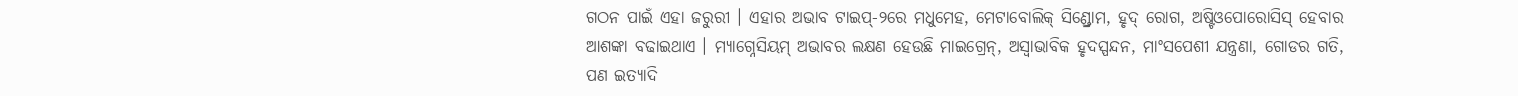ଗଠନ ପାଇଁ ଏହା ଜରୁରୀ । ଏହାର ଅଭାବ ଟାଇପ୍-୨ରେ ମଧୁମେହ, ମେଟାବୋଲିକ୍ ସିଣ୍ଡ୍ରୋମ, ହୃଦ୍ ରୋଗ, ଅଷ୍ଟିଓପୋରୋସିସ୍ ହେବାର ଆଶଙ୍କା ବଢାଇଥାଏ । ମ୍ୟାଗ୍ନେସିୟମ୍ ଅଭାବର ଲକ୍ଷଣ ହେଉଛି ମାଇଗ୍ରେନ୍, ଅସ୍ୱାଭାବିକ ହୃଦସ୍ପନ୍ଦନ, ମାଂସପେଶୀ ଯନ୍ତ୍ରଣା, ଗୋଡର ଗତି, ପଣ ଇତ୍ୟାଦି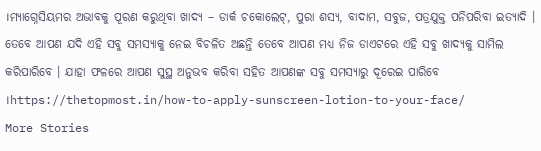।ମ୍ୟାଗ୍ନେସିୟମର ଅଭାବକୁ ପୂରଣ କରୁଥିବା ଖାଦ୍ୟ – ଡାର୍କ ଚକୋଲେଟ୍, ପୁରା ଶସ୍ୟ, ବାଦାମ, ସବୁଜ, ପତ୍ରଯୁକ୍ତ ପନିପରିବା ଇତ୍ୟାଦି ।
ତେବେ ଆପଣ ଯଦି ଏହି ସବୁ ସମସ୍ୟାକୁ ନେଇ ବିଚଳିତ ଅଛନ୍ତି ତେବେ ଆପଣ ମଧ୍ୟ ନିଜ ଡାଏଟରେ ଏହି ସବୁ ଖାଦ୍ୟକୁ ସାମିଲ କରିପାରିବେ । ଯାହା ଫଳରେ ଆପଣ ସୁସ୍ଥ ଅନୁଭବ କରିବା ସହିତ ଆପଣଙ୍କ ସବୁ ସମସ୍ୟାରୁ ଦୂରେଇ ପାରିବେ ।https://thetopmost.in/how-to-apply-sunscreen-lotion-to-your-face/
More Stories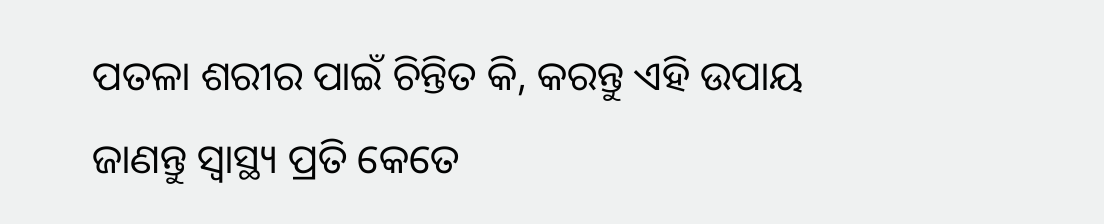ପତଳା ଶରୀର ପାଇଁ ଚିନ୍ତିତ କି, କରନ୍ତୁ ଏହି ଉପାୟ
ଜାଣନ୍ତୁ ସ୍ବାସ୍ଥ୍ୟ ପ୍ରତି କେତେ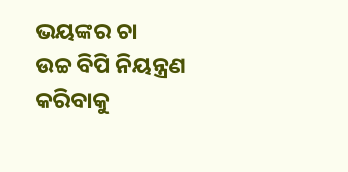ଭୟଙ୍କର ଚା
ଉଚ୍ଚ ବିପି ନିୟନ୍ତ୍ରଣ କରିବାକୁ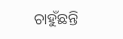ଚାହୁଁଛନ୍ତି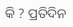କି ? ପ୍ରତିଦିନ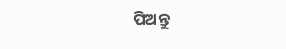ପିଅନ୍ତୁ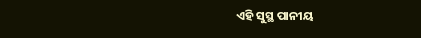ଏହି ସୁସ୍ଥ ପାନୀୟ